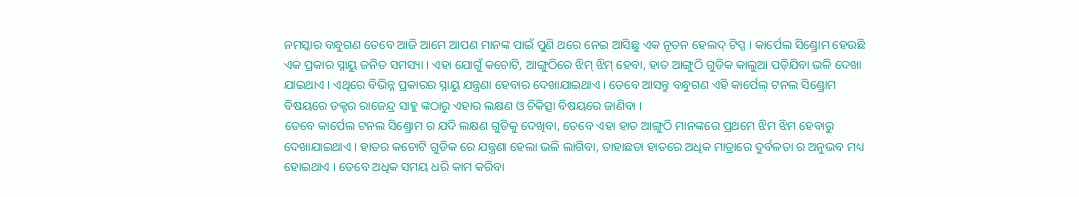ନମସ୍କାର ବନ୍ଧୁଗଣ ତେବେ ଆଜି ଆମେ ଆପଣ ମାନଙ୍କ ପାଇଁ ପୁଣି ଥରେ ନେଇ ଆସିଛୁ ଏକ ନୂତନ ହେଲଦ୍ ଟିପ୍ସ । କାର୍ପେଲ ସିଣ୍ଡ୍ରୋମ ହେଉଛି ଏକ ପ୍ରକାର ସ୍ନାୟୁ ଜନିତ ସମସ୍ୟା । ଏହା ଯୋଗୁଁ କଚୋଟି, ଆଙ୍ଗୁଠିରେ ଝିମ୍ ଝିମ୍ ହେବା, ହାତ ଆଙ୍ଗୁଠି ଗୁଡିକ କାଲୁଆ ପଡ଼ିଯିବା ଭଳି ଦେଖା ଯାଇଥାଏ । ଏଥିରେ ବିଭିନ୍ନ ପ୍ରକାରର ସ୍ନାୟୁ ଯନ୍ତ୍ରଣା ହେବାର ଦେଖାଯାଇଥାଏ । ତେବେ ଆସନ୍ତୁ ବନ୍ଧୁଗଣ ଏହି କାର୍ପେଲ୍ ଟନଲ ସିଣ୍ଡ୍ରୋମ ବିଷୟରେ ଡକ୍ଟର ରାଜେନ୍ଦ୍ର ସାହୁ ଙ୍କଠାରୁ ଏହାର ଲକ୍ଷଣ ଓ ଚିକିତ୍ସା ବିଷୟରେ ଜାଣିବା ।
ତେବେ କାର୍ପେଲ ଟନଲ ସିଣ୍ଡ୍ରୋମ ର ଯଦି ଲକ୍ଷଣ ଗୁଡିକୁ ଦେଖିବା, ତେବେ ଏହା ହାତ ଆଙ୍ଗୁଠି ମାନଙ୍କରେ ପ୍ରଥମେ ଝିମ ଝିମ ହେବାରୁ ଦେଖାଯାଇଥାଏ । ହାତର କଚୋଟି ଗୁଡିକ ରେ ଯନ୍ତ୍ରଣା ହେଲା ଭଳି ଲାଗିବା, ତାହାଛଡା ହାତରେ ଅଧିକ ମାତ୍ରାରେ ଦୁର୍ବଳତା ର ଅନୁଭବ ମଧ୍ୟ ହୋଇଥାଏ । ତେବେ ଅଧିକ ସମୟ ଧରି କାମ କରିବା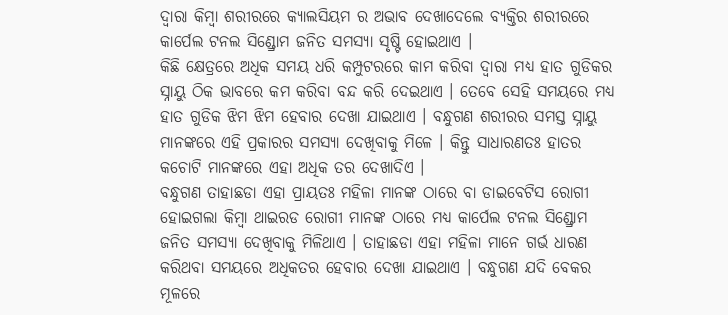ଦ୍ଵାରା କିମ୍ବା ଶରୀରରେ କ୍ୟାଲସିୟମ ର ଅଭାବ ଦେଖାଦେଲେ ବ୍ୟକ୍ତିର ଶରୀରରେ କାର୍ପେଲ ଟନଲ ସିଣ୍ଡ୍ରୋମ ଜନିତ ସମସ୍ଯା ସୃଷ୍ଟି ହୋଇଥାଏ ।
କିଛି କ୍ଷେତ୍ରରେ ଅଧିକ ସମୟ ଧରି କମ୍ପୁଟରରେ କାମ କରିବା ଦ୍ଵାରା ମଧ୍ୟ ହାତ ଗୁଡିକର ସ୍ନାୟୁ ଠିକ ଭାବରେ କମ କରିବା ବନ୍ଦ କରି ଦେଇଥାଏ । ତେବେ ସେହି ସମୟରେ ମଧ୍ୟ ହାତ ଗୁଡିକ ଝିମ ଝିମ ହେବାର ଦେଖା ଯାଇଥାଏ । ବନ୍ଧୁଗଣ ଶରୀରର ସମସ୍ତ ସ୍ନାୟୁ ମାନଙ୍କରେ ଏହି ପ୍ରକାରର ସମସ୍ଯା ଦେଖିବାକୁ ମିଳେ । କିନ୍ତୁ ସାଧାରଣତଃ ହାତର କଚୋଟି ମାନଙ୍କରେ ଏହା ଅଧିକ ତର ଦେଖାଦିଏ ।
ବନ୍ଧୁଗଣ ତାହାଛଡା ଏହା ପ୍ରାୟତଃ ମହିଳା ମାନଙ୍କ ଠାରେ ବା ଡାଇବେଟିସ ରୋଗୀ ହୋଇଗଲା କିମ୍ବା ଥାଇରଡ ରୋଗୀ ମାନଙ୍କ ଠାରେ ମଧ୍ୟ କାର୍ପେଲ ଟନଲ ସିଣ୍ଡ୍ରୋମ ଜନିତ ସମସ୍ଯା ଦେଖିବାକୁ ମିଳିଥାଏ । ତାହାଛଡା ଏହା ମହିଳା ମାନେ ଗର୍ଭ ଧାରଣ କରିଥବା ସମୟରେ ଅଧିକତର ହେବାର ଦେଖା ଯାଇଥାଏ । ବନ୍ଧୁଗଣ ଯଦି ବେକର ମୂଳରେ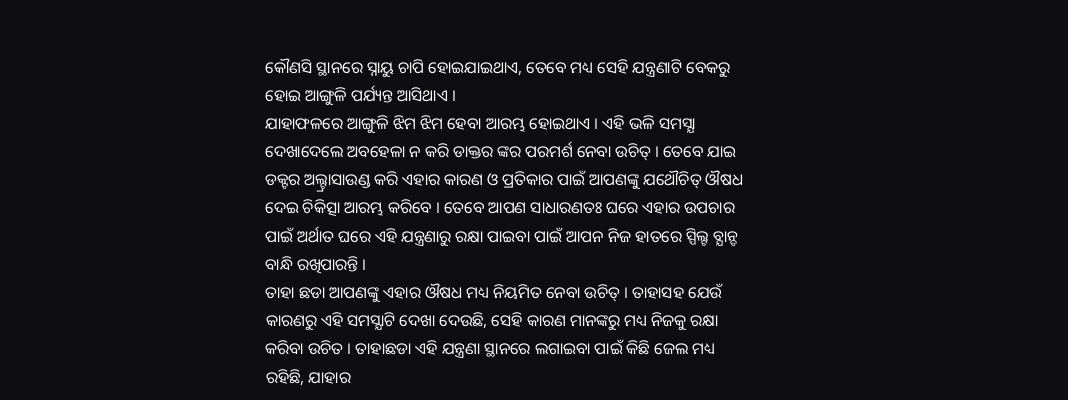କୌଣସି ସ୍ଥାନରେ ସ୍ନାୟୁ ଚାପି ହୋଇଯାଇଥାଏ, ତେବେ ମଧ୍ୟ ସେହି ଯନ୍ତ୍ରଣାଟି ବେକରୁ ହୋଇ ଆଙ୍ଗୁଳି ପର୍ଯ୍ୟନ୍ତ ଆସିଥାଏ ।
ଯାହାଫଳରେ ଆଙ୍ଗୁଳି ଝିମ ଝିମ ହେବା ଆରମ୍ଭ ହୋଇଥାଏ । ଏହି ଭଳି ସମସ୍ଯା ଦେଖାଦେଲେ ଅବହେଳା ନ କରି ଡାକ୍ତର ଙ୍କର ପରମର୍ଶ ନେବା ଉଚିତ୍ । ତେବେ ଯାଇ ଡକ୍ଟର ଅଲ୍ଟ୍ରାସାଉଣ୍ଡ କରି ଏହାର କାରଣ ଓ ପ୍ରତିକାର ପାଇଁ ଆପଣଙ୍କୁ ଯଥୌଚିତ୍ ଔଷଧ ଦେଇ ଚିକିତ୍ସା ଆରମ୍ଭ କରିବେ । ତେବେ ଆପଣ ସାଧାରଣତଃ ଘରେ ଏହାର ଉପଚାର ପାଇଁ ଅର୍ଥାତ ଘରେ ଏହି ଯନ୍ତ୍ରଣାରୁ ରକ୍ଷା ପାଇବା ପାଇଁ ଆପନ ନିଜ ହାତରେ ସ୍ପିଲ୍ଟ ବ୍ଯାନ୍ଡ ବାନ୍ଧି ରଖିପାରନ୍ତି ।
ତାହା ଛଡା ଆପଣଙ୍କୁ ଏହାର ଔଷଧ ମଧ୍ୟ ନିୟମିତ ନେବା ଉଚିତ୍ । ତାହାସହ ଯେଉଁ କାରଣରୁ ଏହି ସମସ୍ଯାଟି ଦେଖା ଦେଉଛି, ସେହି କାରଣ ମାନଙ୍କରୁ ମଧ୍ୟ ନିଜକୁ ରକ୍ଷା କରିବା ଉଚିତ । ତାହାଛଡା ଏହି ଯନ୍ତ୍ରଣା ସ୍ଥାନରେ ଲଗାଇବା ପାଇଁ କିଛି ଜେଲ ମଧ୍ୟ ରହିଛି, ଯାହାର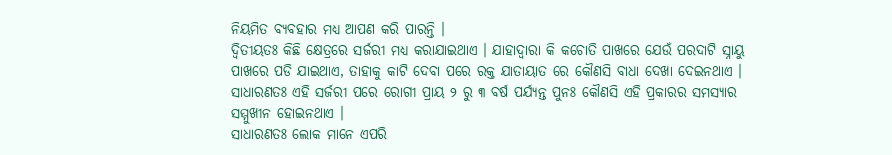ନିୟମିତ ବ୍ୟବହାର ମଧ୍ୟ ଆପଣ କରି ପାରନ୍ତି ।
ଦ୍ଵିତୀୟତଃ କିଛି କ୍ଷେତ୍ରରେ ସର୍ଜରୀ ମଧ୍ୟ କରାଯାଇଥାଏ । ଯାହାଦ୍ୱାରା କି କଚୋତି ପାଖରେ ଯେଉଁ ପରଦାଟି ସ୍ନାୟୁ ପାଖରେ ପଡି ଯାଇଥାଏ, ତାହାକୁ କାଟି ଦେବା ପରେ ରକ୍ତ ଯାତାୟାତ ରେ କୌଣସି ବାଧା ଦେଖା ଦେଇନଥାଏ । ସାଧାରଣତଃ ଏହି ସର୍ଜରୀ ପରେ ରୋଗୀ ପ୍ରାୟ ୨ ରୁ ୩ ବର୍ଷ ପର୍ଯ୍ୟନ୍ତ ପୁନଃ କୌଣସି ଏହି ପ୍ରକାରର ସମସ୍ୟାର ସମ୍ମୁଖୀନ ହୋଇନଥାଏ ।
ସାଧାରଣତଃ ଲୋକ ମାନେ ଏପରି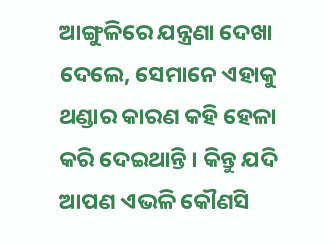ଆଙ୍ଗୁଳିରେ ଯନ୍ତ୍ରଣା ଦେଖା ଦେଲେ, ସେମାନେ ଏହାକୁ ଥଣ୍ଡାର କାରଣ କହି ହେଳା କରି ଦେଇଥାନ୍ତି । କିନ୍ତୁ ଯଦି ଆପଣ ଏଭଳି କୌଣସି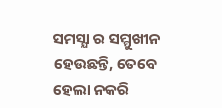ସମସ୍ଯା ର ସମ୍ମୁଖୀନ ହେଉଛନ୍ତି, ତେବେ ହେଲା ନକରି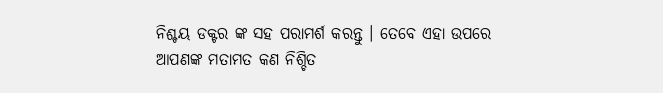ନିଶ୍ଚୟ ଡକ୍ଟର ଙ୍କ ସହ ପରାମର୍ଶ କରନ୍ତୁ । ତେବେ ଏହା ଉପରେ ଆପଣଙ୍କ ମତାମତ କଣ ନିଶ୍ଚିତ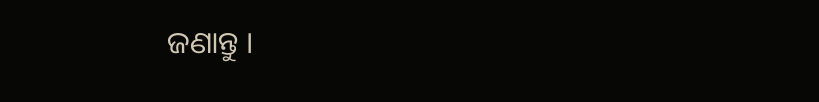ଜଣାନ୍ତୁ ।